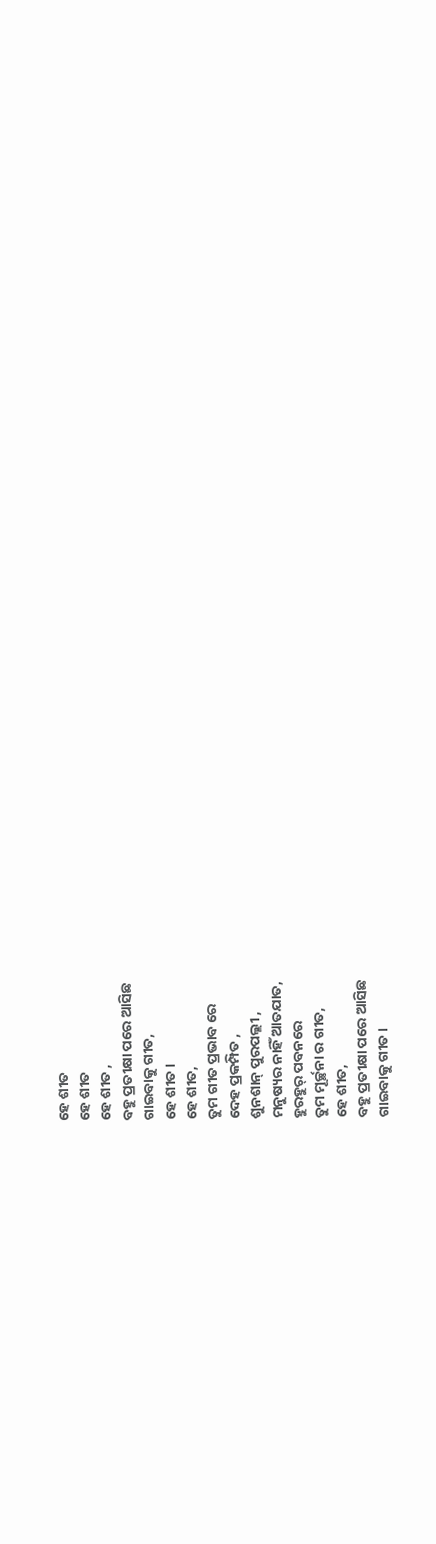ହେ ଶୀତ
ହେ ଶୀତ
ହେ ଶୀତ ,
ବହୁ ପ୍ରତୀକ୍ଷା ପରେ ଆସିଛ
ଗାଇବାକୁ ଗୀତ,
ହେ ଶୀତ।
ହେ ଶୀତ,
ତୁମ ଗୀତ ପ୍ରଭାବ ରେ
ଦେହ ପ୍ରକମ୍ପିତ ,
ଶୁନଶାନ୍ ପୁରପଲ୍ଲୀ ,
ମନୁଷ୍ୟର ନାହିଁ ଆତଯାତ,
ହୁରହୁର୍ ପବନରେ
ତୁମ ମୂର୍ଚ୍ଛନା ର ଗୀତ,
ହେ ଶୀତ,
ବହୁ ପ୍ରତୀକ୍ଷା ପରେ ଆସିଛ
ଗାଇବାକୁ ଗୀତ।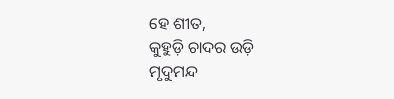ହେ ଶୀତ,
କୁହୁଡ଼ି ଚାଦର ଉଡ଼ି
ମୃଦୁମନ୍ଦ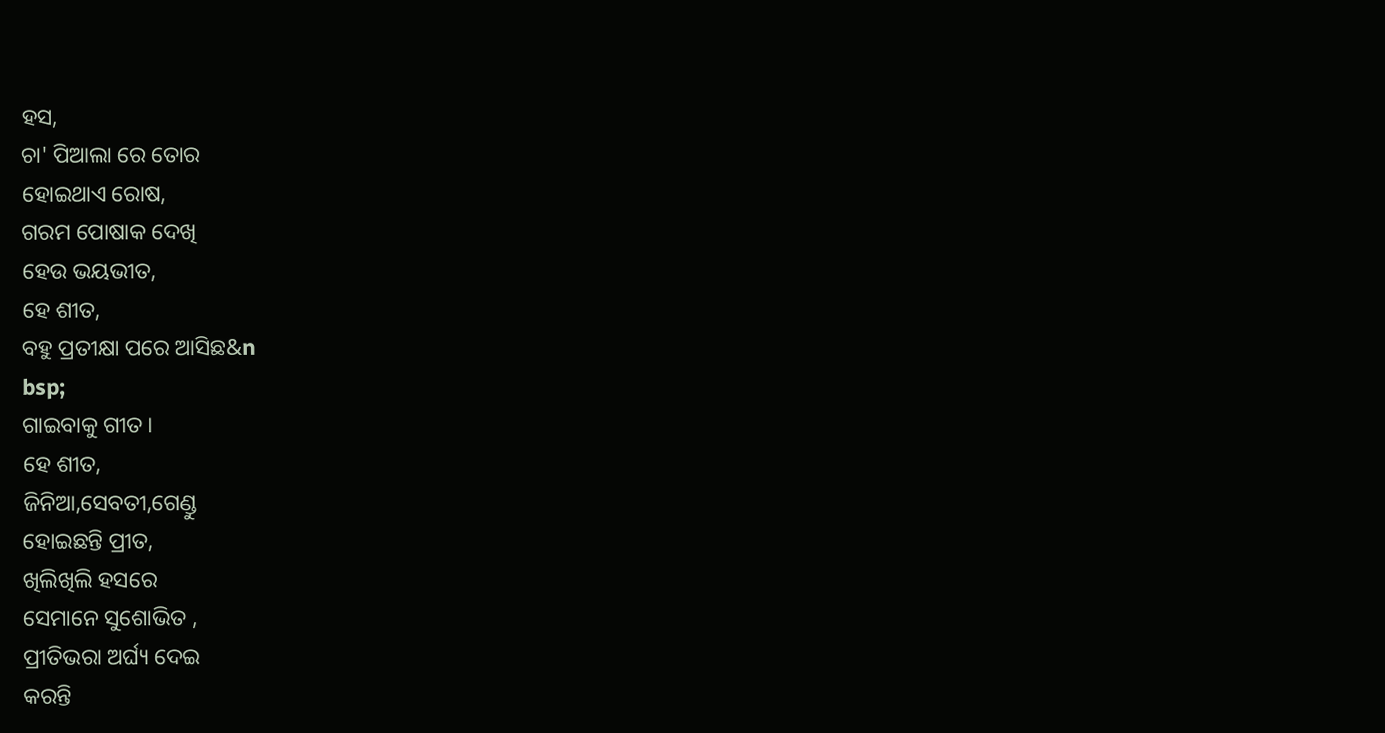ହସ,
ଚା' ପିଆଲା ରେ ତୋର
ହୋଇଥାଏ ରୋଷ,
ଗରମ ପୋଷାକ ଦେଖି
ହେଉ ଭୟଭୀତ,
ହେ ଶୀତ,
ବହୁ ପ୍ରତୀକ୍ଷା ପରେ ଆସିଛ&n
bsp;
ଗାଇବାକୁ ଗୀତ।
ହେ ଶୀତ,
ଜିନିଆ,ସେବତୀ,ଗେଣ୍ଡୁ
ହୋଇଛନ୍ତି ପ୍ରୀତ,
ଖିଲିଖିଲି ହସରେ
ସେମାନେ ସୁଶୋଭିତ ,
ପ୍ରୀତିଭରା ଅର୍ଘ୍ୟ ଦେଇ
କରନ୍ତି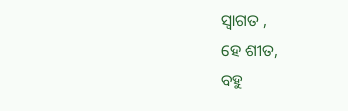ସ୍ବାଗତ ,
ହେ ଶୀତ,
ବହୁ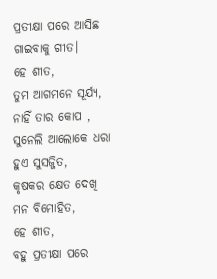ପ୍ରତୀକ୍ଷା ପରେ ଆସିଛ
ଗାଇବାକୁ ଗୀତ।
ହେ ଶୀତ,
ତୁମ ଆଗମନେ ସୂର୍ଯ୍ୟ,
ନାହିଁ ତାର କୋପ ,
ସୁନେଲି ଆଲୋକେ ଧରା
ହୁଏ ସୁସଜ୍ଜିତ,
କୃଷକର କ୍ଷେତ ଦେଖି
ମନ ବିମୋହିତ,
ହେ ଶୀତ,
ବହୁ ପ୍ରତୀକ୍ଷା ପରେ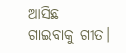ଆସିଛ
ଗାଇବାକୁ ଗୀତ।